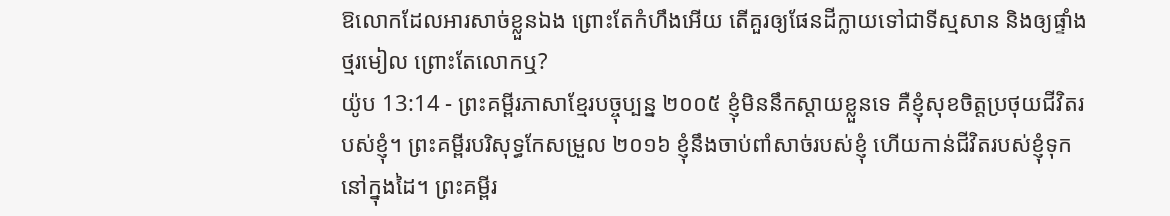ឱលោកដែលអារសាច់ខ្លួនឯង ព្រោះតែកំហឹងអើយ តើគួរឲ្យផែនដីក្លាយទៅជាទីស្មសាន និងឲ្យផ្ទាំងថ្មរមៀល ព្រោះតែលោកឬ?
យ៉ូប 13:14 - ព្រះគម្ពីរភាសាខ្មែរបច្ចុប្បន្ន ២០០៥ ខ្ញុំមិននឹកស្ដាយខ្លួនទេ គឺខ្ញុំសុខចិត្តប្រថុយជីវិតរបស់ខ្ញុំ។ ព្រះគម្ពីរបរិសុទ្ធកែសម្រួល ២០១៦ ខ្ញុំនឹងចាប់ពាំសាច់របស់ខ្ញុំ ហើយកាន់ជីវិតរបស់ខ្ញុំទុកនៅក្នុងដៃ។ ព្រះគម្ពីរ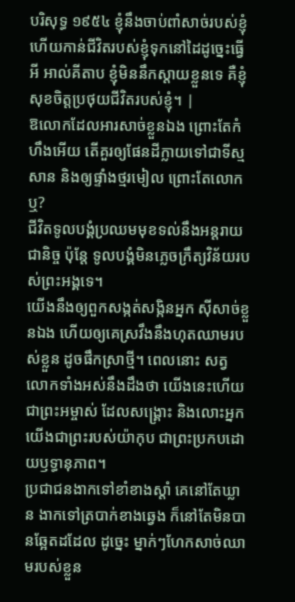បរិសុទ្ធ ១៩៥៤ ខ្ញុំនឹងចាប់ពាំសាច់របស់ខ្ញុំ ហើយកាន់ជីវិតរបស់ខ្ញុំទុកនៅដៃដូច្នេះធ្វើអី អាល់គីតាប ខ្ញុំមិននឹកស្ដាយខ្លួនទេ គឺខ្ញុំសុខចិត្តប្រថុយជីវិតរបស់ខ្ញុំ។ |
ឱលោកដែលអារសាច់ខ្លួនឯង ព្រោះតែកំហឹងអើយ តើគួរឲ្យផែនដីក្លាយទៅជាទីស្មសាន និងឲ្យផ្ទាំងថ្មរមៀល ព្រោះតែលោកឬ?
ជីវិតទូលបង្គំប្រឈមមុខទល់នឹងអន្តរាយជានិច្ច ប៉ុន្តែ ទូលបង្គំមិនភ្លេចក្រឹត្យវិន័យរបស់ព្រះអង្គទេ។
យើងនឹងឲ្យពួកសង្កត់សង្កិនអ្នក ស៊ីសាច់ខ្លួនឯង ហើយឲ្យគេស្រវឹងនឹងហុតឈាមរបស់ខ្លួន ដូចផឹកស្រាថ្មី។ ពេលនោះ សត្វលោកទាំងអស់នឹងដឹងថា យើងនេះហើយជាព្រះអម្ចាស់ ដែលសង្គ្រោះ និងលោះអ្នក យើងជាព្រះរបស់យ៉ាកុប ជាព្រះប្រកបដោយឫទ្ធានុភាព។
ប្រជាជនងាកទៅខាំខាងស្ដាំ គេនៅតែឃ្លាន ងាកទៅត្របាក់ខាងឆ្វេង ក៏នៅតែមិនបានឆ្អែតដដែល ដូច្នេះ ម្នាក់ៗហែកសាច់ឈាមរបស់ខ្លួន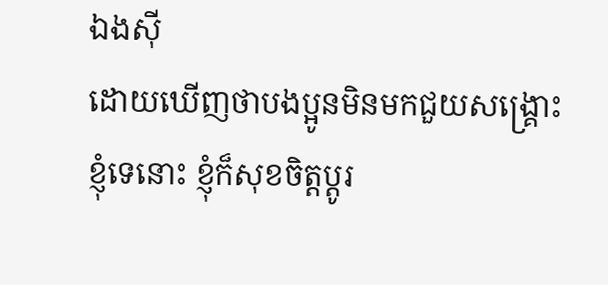ឯងស៊ី
ដោយឃើញថាបងប្អូនមិនមកជួយសង្គ្រោះខ្ញុំទេនោះ ខ្ញុំក៏សុខចិត្តប្ដូរ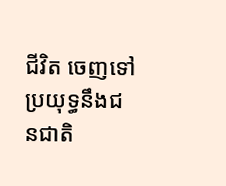ជីវិត ចេញទៅប្រយុទ្ធនឹងជនជាតិ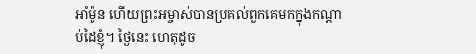អាំម៉ូន ហើយព្រះអម្ចាស់បានប្រគល់ពួកគេមកក្នុងកណ្ដាប់ដៃខ្ញុំ។ ថ្ងៃនេះ ហេតុដូច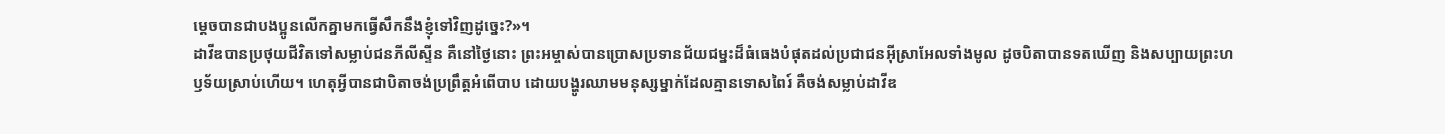ម្ដេចបានជាបងប្អូនលើកគ្នាមកធ្វើសឹកនឹងខ្ញុំទៅវិញដូច្នេះ?»។
ដាវីឌបានប្រថុយជីវិតទៅសម្លាប់ជនភីលីស្ទីន គឺនៅថ្ងៃនោះ ព្រះអម្ចាស់បានប្រោសប្រទានជ័យជម្នះដ៏ធំធេងបំផុតដល់ប្រជាជនអ៊ីស្រាអែលទាំងមូល ដូចបិតាបានទតឃើញ និងសប្បាយព្រះហឫទ័យស្រាប់ហើយ។ ហេតុអ្វីបានជាបិតាចង់ប្រព្រឹត្តអំពើបាប ដោយបង្ហូរឈាមមនុស្សម្នាក់ដែលគ្មានទោសពៃរ៍ គឺចង់សម្លាប់ដាវីឌ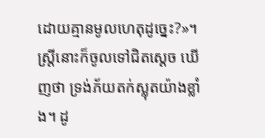ដោយគ្មានមូលហេតុដូច្នេះ?»។
ស្ត្រីនោះក៏ចូលទៅជិតស្ដេច ឃើញថា ទ្រង់ភ័យតក់ស្លុតយ៉ាងខ្លាំង។ ដូ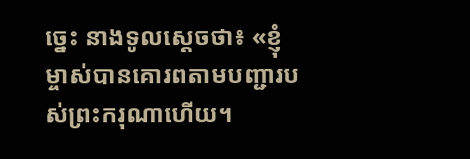ច្នេះ នាងទូលស្ដេចថា៖ «ខ្ញុំម្ចាស់បានគោរពតាមបញ្ជារបស់ព្រះករុណាហើយ។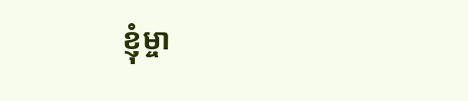ខ្ញុំម្ចា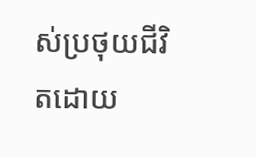ស់ប្រថុយជីវិតដោយ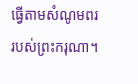ធ្វើតាមសំណូមពររបស់ព្រះករុណា។